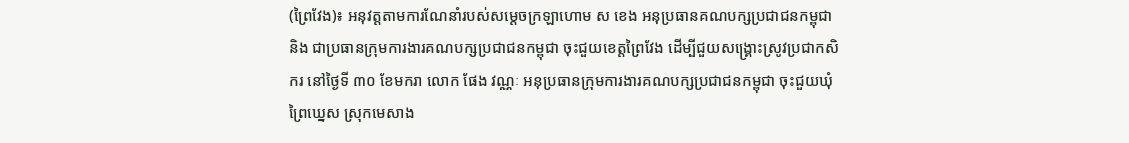(ព្រៃវែង)៖ អនុវត្តតាមការណែនាំរបស់សម្ដេចក្រឡាហោម ស ខេង អនុប្រធានគណបក្សប្រជាជនកម្ពុជា និង ជាប្រធានក្រុមការងារគណបក្សប្រជាជនកម្ពុជា ចុះជួយខេត្តព្រៃវែង ដើម្បីជួយសង្គ្រោះស្រូវប្រជាកសិករ នៅថ្ងៃទី ៣០ ខែមករា លោក ផែង វណ្ណៈ អនុប្រធានក្រុមការងារគណបក្សប្រជាជនកម្ពុជា ចុះជួយឃំុព្រៃឃ្នេស ស្រុកមេសាង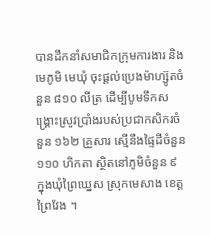បានដឹកនាំសមាជិកក្រុមការងារ និងមេភូមិ មេឃំុ ចុះផ្ដល់ប្រេងម៉ាហ្ស៊ូតចំនួន ៨១០ លីត្រ ដើម្បីបូមទឹកសង្គ្រោះស្រូវប្រាំងរបស់ប្រជាកសិករចំនួន ១៦២ គ្រួសារ ស្មើនឹងផ្ទៃដីចំនួន ១១០ ហិកតា ស្ថិតនៅភូមិចំនួន ៩ ក្នុងឃំុព្រៃឃ្នេស ស្រុកមេសាង ខេត្តព្រៃវែង ។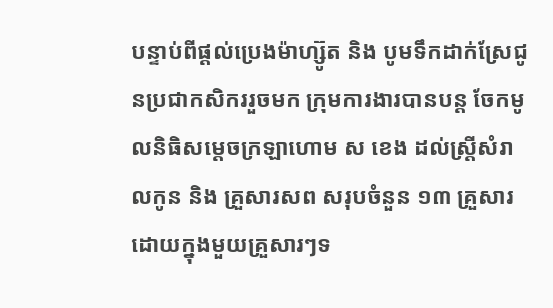បន្ទាប់ពីផ្ដល់ប្រេងម៉ាហ្ស៊ូត និង បូមទឹកដាក់ស្រែជូនប្រជាកសិកររួចមក ក្រុមការងារបានបន្ត ចែកមូលនិធិសម្ដេចក្រឡាហោម ស ខេង ដល់ស្ត្រីសំរាលកូន និង គ្រួសារសព សរុបចំនួន ១៣ គ្រួសារដោយក្នុងមួយគ្រួសារៗទ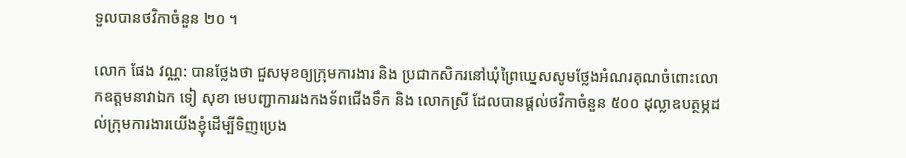ទួលបានថវិកាចំនួន ២០ ។

លោក ផែង វណ្ណ: បានថ្លែងថា ជួសមុខឲ្យក្រុមការងារ និង ប្រជាកសិករនៅឃំុព្រៃឃ្នេសសូមថ្លែងអំណរគុណចំពោះលោកឧត្តមនាវាឯក ទៀ សុខា មេបញ្ជាការរងកងទ័ពជើងទឹក និង លោកស្រី ដែលបានផ្ដល់ថវិកាចំនួន ៥០០ ដុល្លាឧបត្ថម្ភដល់ក្រុមការងារយើងខ្ញុំដើម្បីទិញប្រេង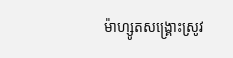ម៉ាហ្សូតសង្គ្រោះស្រូវ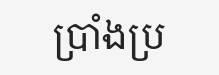ប្រាំងប្រ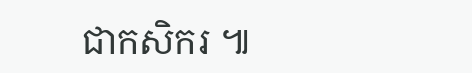ជាកសិករ ៕